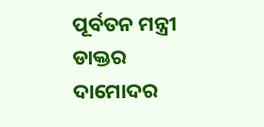ପୂର୍ବତନ ମନ୍ତ୍ରୀ ଡାକ୍ତର ଦାମୋଦର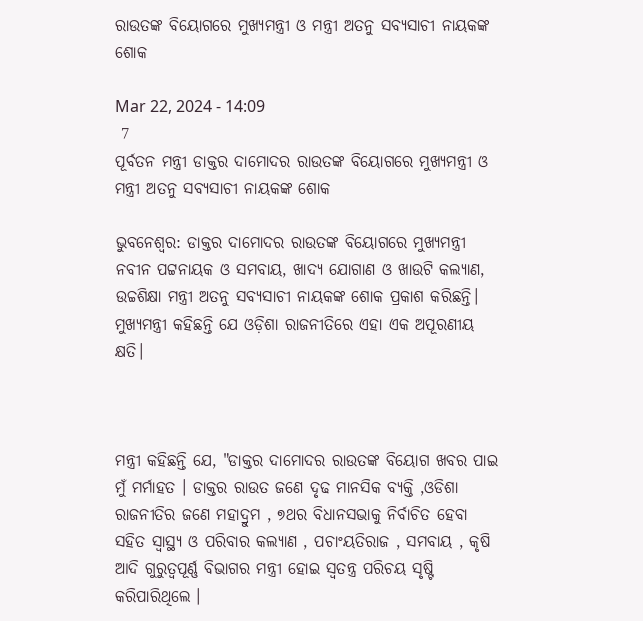ରାଉତଙ୍କ ବିୟୋଗରେ ମୁଖ୍ୟମନ୍ତ୍ରୀ ଓ ମନ୍ତ୍ରୀ ଅତନୁ ସବ୍ୟସାଚୀ ନାୟକଙ୍କ ଶୋକ

Mar 22, 2024 - 14:09
 7
ପୂର୍ବତନ ମନ୍ତ୍ରୀ ଡାକ୍ତର ଦାମୋଦର ରାଉତଙ୍କ ବିୟୋଗରେ ମୁଖ୍ୟମନ୍ତ୍ରୀ ଓ ମନ୍ତ୍ରୀ ଅତନୁ ସବ୍ୟସାଚୀ ନାୟକଙ୍କ ଶୋକ

ଭୁବନେଶ୍ୱର: ଡାକ୍ତର ଦାମୋଦର ରାଉତଙ୍କ ବିୟୋଗରେ ମୁଖ୍ୟମନ୍ତ୍ରୀ ନବୀନ ପଟ୍ଟନାୟକ ଓ ସମବାୟ, ଖାଦ୍ୟ ଯୋଗାଣ ଓ ଖାଉଟି କଲ୍ୟାଣ, ଉଚ୍ଚଶିକ୍ଷା ମନ୍ତ୍ରୀ ଅତନୁ ସବ୍ୟସାଚୀ ନାୟକଙ୍କ ଶୋକ ପ୍ରକାଶ କରିଛନ୍ତି। ମୁଖ୍ୟମନ୍ତ୍ରୀ କହିଛନ୍ତି ଯେ ଓଡ଼ିଶା ରାଜନୀତିରେ ଏହା ଏକ ଅପୂରଣୀୟ କ୍ଷତି।



ମନ୍ତ୍ରୀ କହିଛନ୍ତି ଯେ, "ଡାକ୍ତର ଦାମୋଦର ରାଉତଙ୍କ ବିୟୋଗ ଖବର ପାଇ ମୁଁ ମର୍ମାହତ । ଡାକ୍ତର ରାଉତ ଜଣେ ଦୃଢ ମାନସିକ ବ୍ୟକ୍ତି ,ଓଡିଶା ରାଜନୀତିର ଜଣେ ମହାଦ୍ରୁମ , ୭ଥର ବିଧାନସଭାକୁ ନିର୍ବାଚିତ ହେବା ସହିତ ସ୍ୱାସ୍ଥ୍ୟ ଓ ପରିବାର କଲ୍ୟାଣ , ପଚାଂୟତିରାଜ , ସମବାୟ , କୃଷି ଆଦି ଗୁରୁତ୍ୱପୂର୍ଣ୍ଣ ବିଭାଗର ମନ୍ତ୍ରୀ ହୋଇ ସ୍ୱତନ୍ତ୍ର ପରିଚୟ ସୃଷ୍ଟି କରିପାରିଥିଲେ ।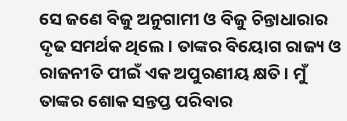ସେ ଜଣେ ବିଜୁ ଅନୁଗାମୀ ଓ ବିଜୁ ଚିନ୍ତାଧାରାର ଦୃଢ ସମର୍ଥକ ଥିଲେ । ତାଙ୍କର ବିୟୋଗ ରାଜ୍ୟ ଓ ରାଜନୀତି ପୀଇଁ ଏକ ଅପୁରଣୀୟ କ୍ଷତି । ମୁଁ ତାଙ୍କର ଶୋକ ସନ୍ତପ୍ତ ପରିବାର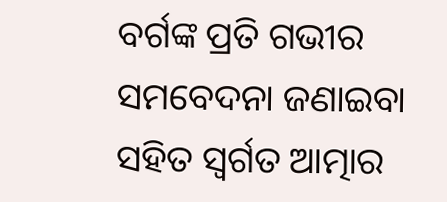ବର୍ଗଙ୍କ ପ୍ରତି ଗଭୀର ସମବେଦନା ଜଣାଇବା ସହିତ ସ୍ୱର୍ଗତ ଆତ୍ମାର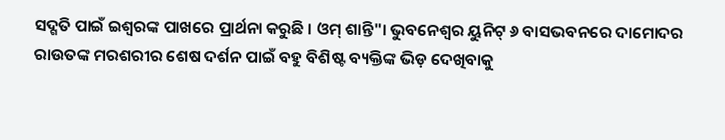ସଦ୍ଗତି ପାଇଁ ଇଶ୍ୱରଙ୍କ ପାଖରେ ପ୍ରାର୍ଥନା କରୁଛି । ଓମ୍ ଶାନ୍ତି"। ଭୁବନେଶ୍ୱର ୟୁନିଟ୍ ୬ ବାସଭବନରେ ଦାମୋଦର ରାଉତଙ୍କ ମରଶରୀର ଶେଷ ଦର୍ଶନ ପାଇଁ ବହୁ ବିଶିଷ୍ଟ ବ୍ୟକ୍ତିଙ୍କ ଭିଡ଼ ଦେଖିବାକୁ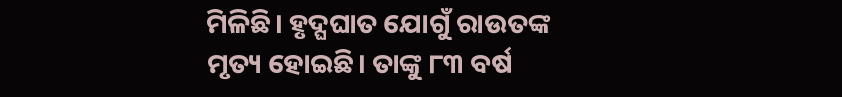ମିଳିଛି। ହୃଦ୍ଘଘାତ ଯୋଗୁଁ ରାଉତଙ୍କ ମୃତ୍ୟ ହୋଇଛି। ତାଙ୍କୁ ୮୩ ବର୍ଷ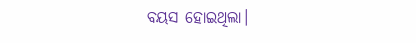ବୟସ ହୋଇଥିଲା।